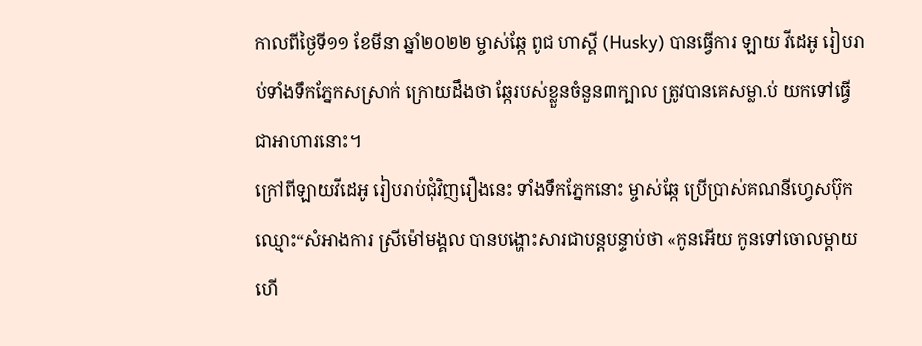កាលពីថ្ងៃទី១១ ខែមីនា ឆ្នាំ២០២២ ម្ចាស់ឆ្កែ ពូជ ហាស្គី (Husky) បានធ្វើការ ឡាយ វីដេអូ រៀបរាប់ទាំងទឹកភ្នែកសស្រាក់ ក្រោយដឹងថា ឆ្កែរបស់ខ្លួនចំនួន៣ក្បាល ត្រូវបានគេសម្លា.ប់ យកទៅធ្វើជាអាហារនោះ។
ក្រៅពីឡាយវីដេអូ រៀបរាប់ជុំវិញរឿងនេះ ទាំងទឹកភ្នែកនោះ ម្ចាស់ឆ្កែ ប្រើប្រាស់គណនីហ្វេសប៊ុក ឈ្មោះ“សំអាងការ ស្រីម៉ៅមង្គល បានបង្ហោះសារជាបន្តបន្ទាប់ថា «កូនអើយ កូនទៅចោលម្តាយហើ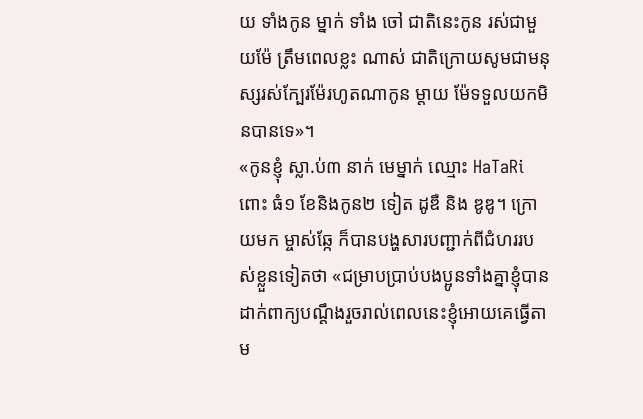យ ទាំងកូន ម្នាក់ ទាំង ចៅ ជាតិនេះកូន រស់ជាមួយម៉ែ ត្រឹមពេលខ្លះ ណាស់ ជាតិក្រោយសូមជាមនុស្សរស់ក្បែរម៉ែរហូតណាកូន ម្តាយ ម៉ែទទួលយកមិនបានទេ»។
«កូនខ្ញុំ ស្លា.ប់៣ នាក់ មេម្នាក់ ឈ្មោះ HaTaRi ពោះ ធំ១ ខែនិងកូន២ ទៀត ដូឌឺ និង ឌូឌូ។ ក្រោយមក ម្ចាស់ឆ្កែ ក៏បានបង្ហសារបញ្ជាក់ពីជំហររបស់ខ្លួនទៀតថា «ជម្រាបប្រាប់បងប្អូនទាំងគ្នាខ្ញុំបានដាក់ពាក្យបណ្តឹងរួចរាល់ពេលនេះខ្ញុំអោយគេធ្វើតាម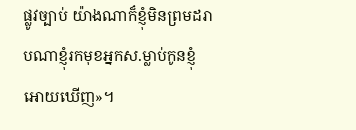ផ្លូវច្បាប់ យ៉ាងណាក៏ខ្ញុំមិនព្រមដរាបណាខ្ញុំរកមុខអ្នកស.ម្លាប់កូនខ្ញុំអោយឃើញ»។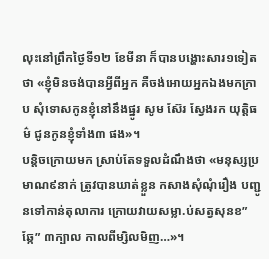លុះនៅព្រឹកថ្ងៃទី១២ ខែមីនា ក៏បានបង្ហោះសារ១ទៀតថា «ខ្ញុំមិនចង់បានអ្វីពីអ្នក គឺចង់អោយអ្នកឯងមកក្រាប សុំទោសកូនខ្ញុំនៅនឹងផ្នូរ សូម ស៊ែរ ស្វែងរក យុត្តិធម៌ ជូនកូនខ្ញុំទាំង៣ ផង»។
បន្តិចក្រោយមក ស្រាប់តែទទួលដំណឹងថា «មនុស្សប្រមាណ៩នាក់ ត្រូវបានឃាត់ខ្លួន កសាងសុំណុំរឿង បញ្ជូនទៅកាន់តុលាការ ក្រោយវាយសម្លា.ប់សត្វសុនខ”ឆ្កែ” ៣ក្បាល កាលពីម្សិលមិញ…»។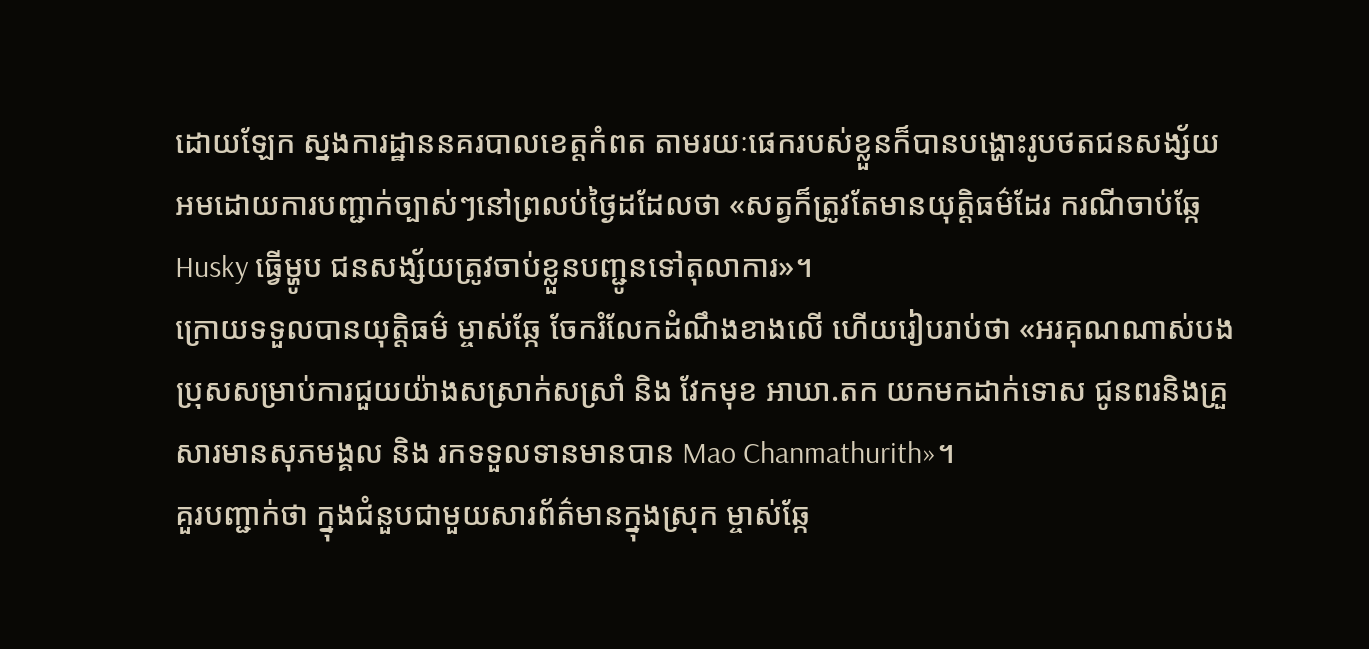ដោយឡែក ស្នងការដ្ឋាននគរបាលខេត្តកំពត តាមរយៈផេករបស់ខ្លួនក៏បានបង្ហោះរូបថតជនសង្ស័យ អមដោយការបញ្ជាក់ច្បាស់ៗនៅព្រលប់ថ្ងៃដដែលថា «សត្វក៏ត្រូវតែមានយុត្តិធម៌ដែរ ករណីចាប់ឆ្កែ Husky ធ្វើម្ហូប ជនសង្ស័យត្រូវចាប់ខ្លួនបញ្ជូនទៅតុលាការ»។
ក្រោយទទួលបានយុត្តិធម៌ ម្ចាស់ឆ្កែ ចែករំលែកដំណឹងខាងលើ ហើយរៀបរាប់ថា «អរគុណណាស់បងប្រុសសម្រាប់ការជួយយ៉ាងសស្រាក់សស្រាំ និង វែកមុខ អាឃា.តក យកមកដាក់ទោស ជូនពរនិងគ្រួសារមានសុភមង្គល និង រកទទួលទានមានបាន Mao Chanmathurith»។
គួរបញ្ជាក់ថា ក្នុងជំនួបជាមួយសារព័ត៌មានក្នុងស្រុក ម្ចាស់ឆ្កែ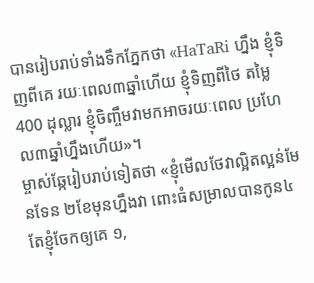បានរៀបរាប់ទាំងទឹកភ្នែកថា «HaTaRi ហ្នឹង ខ្ញុំទិញពីគេ រយៈពេល៣ឆ្នាំហើយ ខ្ញុំទិញពីថៃ តម្លៃ 400 ដុល្លារ ខ្ញុំចិញ្ចឹមវាមកអាចរយៈពេល ប្រហែល៣ឆ្នាំហ្នឹងហើយ»។
ម្ចាស់ឆ្កែរៀបរាប់ទៀតថា «ខ្ញុំមើលថែវាល្អិតល្អន់មែនទែន ២ខែមុនហ្នឹងវា ពោះធំសម្រាលបានកូន៤ តែខ្ញុំចែកឲ្យគេ ១,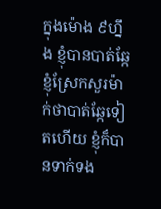ក្នុងម៉ោង ៩ហ្នឹង ខ្ញុំបានបាត់ឆ្កែ ខ្ញុំស្រែកសួរម៉ាក់ថាបាត់ឆ្កែទៀតហើយ ខ្ញុំក៏បានទាក់ទង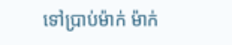ទៅប្រាប់ម៉ាក់ ម៉ាក់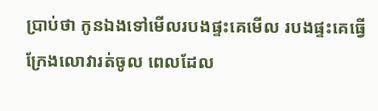ប្រាប់ថា កូនឯងទៅមើលរបងផ្ទះគេមើល របងផ្ទះគេធ្វើ ក្រែងលោវារត់ចូល ពេលដែល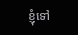ខ្ញុំទៅ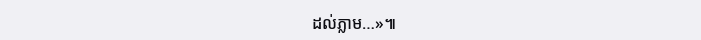ដល់ភ្លាម…»៕